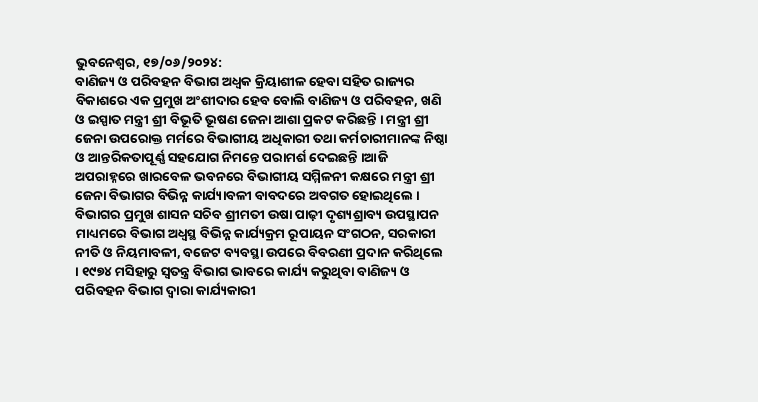ଭୁବନେଶ୍ୱର, ୧୭/୦୬/୨୦୨୪:
ବାଣିଜ୍ୟ ଓ ପରିବହନ ବିଭାଗ ଅଧ୍ବକ କ୍ରିୟାଶୀଳ ହେବା ସହିତ ରାଜ୍ୟର ବିକାଶରେ ଏକ ପ୍ରମୁଖ ଅଂଶୀଦାର ହେବ ବୋଲି ବାଣିଜ୍ୟ ଓ ପରିବହନ, ଖଣି ଓ ଇସ୍ପାତ ମନ୍ତ୍ରୀ ଶ୍ରୀ ବିଭୂତି ଭୂଷଣ ଜେନା ଆଶା ପ୍ରକଟ କରିଛନ୍ତି । ମନ୍ତ୍ରୀ ଶ୍ରୀ ଜେନା ଉପରୋକ୍ତ ମର୍ମରେ ବିଭାଗୀୟ ଅଧିକାରୀ ତଥା କର୍ମଚାରୀମାନଙ୍କ ନିଷ୍ଠା ଓ ଆନ୍ତରିକତାପୂର୍ଣ୍ଣ ସହଯୋଗ ନିମନ୍ତେ ପରାମର୍ଶ ଦେଇଛନ୍ତି ।ଆଜି ଅପରାହ୍ନରେ ଖାରବେଳ ଭବନରେ ବିଭାଗୀୟ ସମ୍ମିଳନୀ କକ୍ଷରେ ମନ୍ତ୍ରୀ ଶ୍ରୀ ଜେନା ବିଭାଗର ବିଭିନ୍ନ କାର୍ଯ୍ୟାବଳୀ ବାବଦରେ ଅବଗତ ହୋଇଥିଲେ । ବିଭାଗର ପ୍ରମୁଖ ଶାସନ ସଚିବ ଶ୍ରୀମତୀ ଉଷା ପାଢ଼ୀ ଦୃଶ୍ୟଶ୍ରାବ୍ୟ ଉପସ୍ଥାପନ ମାଧ୍ୟମରେ ବିଭାଗ ଅଧ୍ଵସ୍ଥ ବିଭିନ୍ନ କାର୍ଯ୍ୟକ୍ରମ ରୂପାୟନ ସଂଗଠନ, ସରକାରୀ ନୀତି ଓ ନିୟମାବଳୀ, ବଜେଟ ବ୍ୟବସ୍ଥା ଉପରେ ବିବରଣୀ ପ୍ରଦାନ କରିଥିଲେ । ୧୯୭୪ ମସିହାରୁ ସ୍ଵତନ୍ତ୍ର ବିଭାଗ ଭାବରେ କାର୍ଯ୍ୟ କରୁଥିବା ବାଣିଜ୍ୟ ଓ ପରିବହନ ବିଭାଗ ଦ୍ଵାରା କାର୍ଯ୍ୟକାରୀ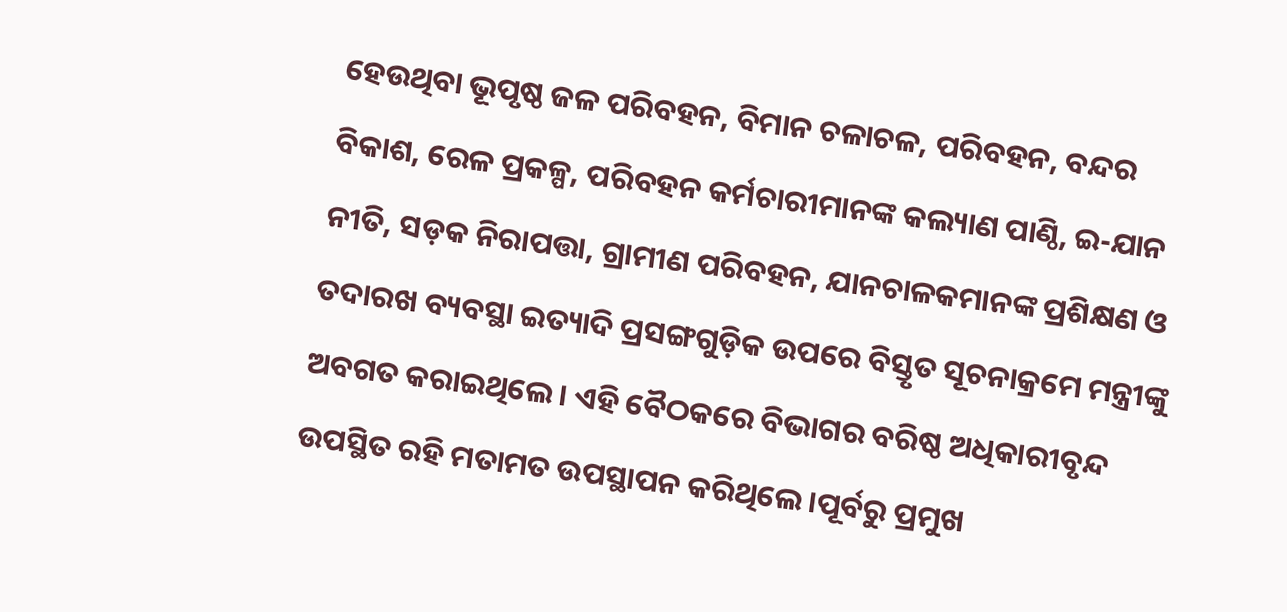ହେଉଥିବା ଭୂପୃଷ୍ଠ ଜଳ ପରିବହନ, ବିମାନ ଚଳାଚଳ, ପରିବହନ, ବନ୍ଦର ବିକାଶ, ରେଳ ପ୍ରକଳ୍ପ, ପରିବହନ କର୍ମଚାରୀମାନଙ୍କ କଲ୍ୟାଣ ପାଣ୍ଠି, ଇ-ଯାନ ନୀତି, ସଡ଼କ ନିରାପତ୍ତା, ଗ୍ରାମୀଣ ପରିବହନ, ଯାନଚାଳକମାନଙ୍କ ପ୍ରଶିକ୍ଷଣ ଓ ତଦାରଖ ବ୍ୟବସ୍ଥା ଇତ୍ୟାଦି ପ୍ରସଙ୍ଗଗୁଡ଼ିକ ଉପରେ ବିସ୍ତୃତ ସୂଚନାକ୍ରମେ ମନ୍ତ୍ରୀଙ୍କୁ ଅବଗତ କରାଇଥିଲେ । ଏହି ବୈଠକରେ ବିଭାଗର ବରିଷ୍ଠ ଅଧିକାରୀବୃନ୍ଦ ଉପସ୍ଥିତ ରହି ମତାମତ ଉପସ୍ଥାପନ କରିଥିଲେ ।ପୂର୍ବରୁ ପ୍ରମୁଖ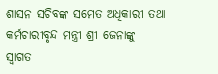ଶାସନ ସଚିବଙ୍କ ସମେତ ଅଧିକାରୀ ତଥା କର୍ମଚାରୀବୃନ୍ଦ ମନ୍ତ୍ରୀ ଶ୍ରୀ ଜେନାଙ୍କୁ
ସ୍ଵାଗତ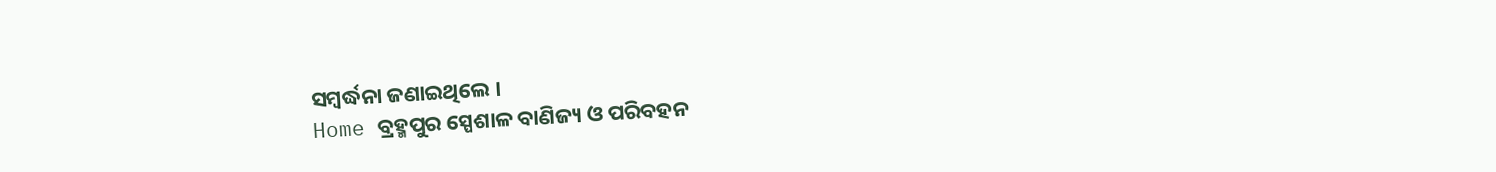ସମ୍ବର୍ଦ୍ଧନା ଜଣାଇଥିଲେ ।
Home ବ୍ରହ୍ମପୁର ସ୍ପେଶାଳ ବାଣିଜ୍ୟ ଓ ପରିବହନ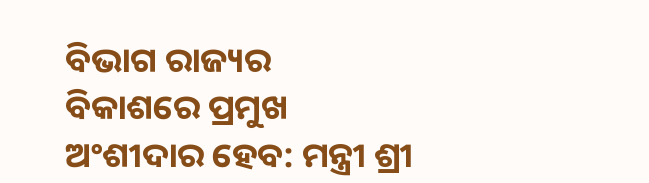ବିଭାଗ ରାଜ୍ୟର ବିକାଶରେ ପ୍ରମୁଖ ଅଂଶୀଦାର ହେବ: ମନ୍ତ୍ରୀ ଶ୍ରୀ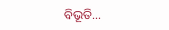ବିଭୂତି...